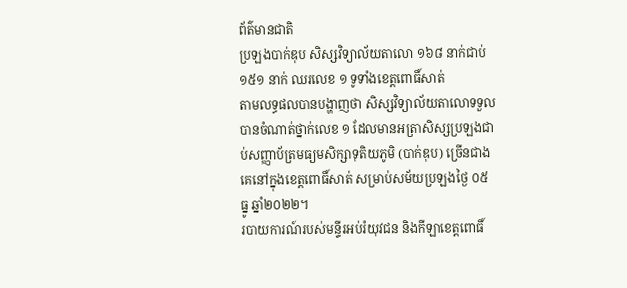ព័ត៌មានជាតិ
ប្រឡងបាក់ឌុប សិស្សវិទ្យាល័យតាលោ ១៦៨ នាក់ជាប់ ១៥១ នាក់ ឈរលេខ ១ ទូទាំងខេត្តពោធិ៍សាត់
តាមលទ្ធផលបានបង្ហាញថា សិស្សវិទ្យាល័យតាលោទទួលបានចំណាត់ថ្នាក់លេខ ១ ដែលមានអត្រាសិស្សប្រឡងជាប់សញ្ញាប័ត្រមធ្យមសិក្សាទុតិយភូមិ (បាក់ឌុប) ច្រើនជាងគេនៅក្នុងខេត្តពោធិ៍សាត់ សម្រាប់សម័យប្រឡងថ្ងៃ ០៥ ធ្នូ ឆ្នាំ២០២២។
របាយការណ៍របស់មន្ទីរអប់រំយុវជន និងកីឡាខេត្តពោធិ៍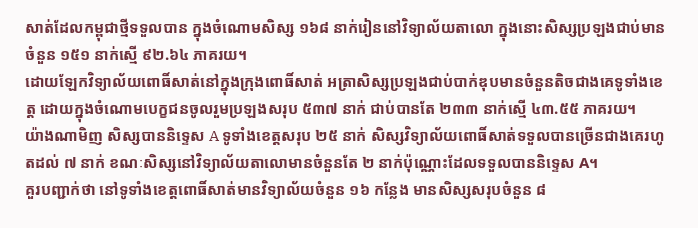សាត់ដែលកម្ពុជាថ្មីទទួលបាន ក្នុងចំណោមសិស្ស ១៦៨ នាក់រៀននៅវិទ្យាល័យតាលោ ក្នុងនោះសិស្សប្រឡងជាប់មានចំនួន ១៥១ នាក់ស្មើ ៩២.៦៤ ភាគរយ។
ដោយឡែកវិទ្យាល័យពោធិ៍សាត់នៅក្នុងក្រុងពោធិ៍សាត់ អត្រាសិស្សប្រឡងជាប់បាក់ឌុបមានចំនួនតិចជាងគេទូទាំងខេត្ត ដោយក្នុងចំណោមបេក្ខជនចូលរួមប្រឡងសរុប ៥៣៧ នាក់ ជាប់បានតែ ២៣៣ នាក់ស្មើ ៤៣.៥៥ ភាគរយ។
យ៉ាងណាមិញ សិស្សបាននិទ្ទេស A ទូទាំងខេត្តសរុប ២៥ នាក់ សិស្សវិទ្យាល័យពោធិ៍សាត់ទទួលបានច្រើនជាងគេរហូតដល់ ៧ នាក់ ខណៈសិស្សនៅវិទ្យាល័យតាលោមានចំនួនតែ ២ នាក់ប៉ុណ្ណោះដែលទទួលបាននិទ្ទេស A។
គួរបញ្ជាក់ថា នៅទូទាំងខេត្តពោធិ៍សាត់មានវិទ្យាល័យចំនួន ១៦ កន្លែង មានសិស្សសរុបចំនួន ៨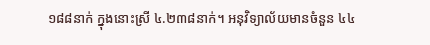១៨៨នាក់ ក្នុងនោះស្រី ៤.២៣៨នាក់។ អនុវិទ្យាល័យមានចំនួន ៤៤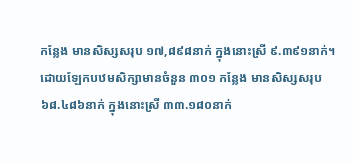កន្លែង មានសិស្សសរុប ១៧,៨៩៨នាក់ ក្នុងនោះស្រី ៩.៣៩១នាក់។
ដោយឡែកបឋមសិក្សាមានចំនួន ៣០១ កន្លែង មានសិស្សសរុប ៦៨.៤៨៦នាក់ ក្នុងនោះស្រី ៣៣.១៨០នាក់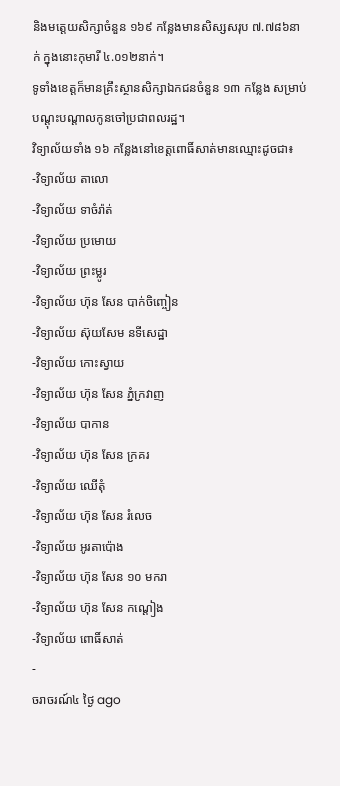និងមត្តេយសិក្សាចំនួន ១៦៩ កន្លែងមានសិស្សសរុប ៧.៧៨៦នាក់ ក្នុងនោះកុមារី ៤.០១២នាក់។
ទូទាំងខេត្តក៏មានគ្រឹះស្ថានសិក្សាឯកជនចំនួន ១៣ កន្លែង សម្រាប់បណ្ដុះបណ្ដាលកូនចៅប្រជាពលរដ្ឋ។
វិទ្យាល័យទាំង ១៦ កន្លែងនៅខេត្តពោធិ៍សាត់មានឈ្មោះដូចជា៖
-វិទ្យាល័យ តាលោ
-វិទ្យាល័យ ទាចំរ៉ាត់
-វិទ្យាល័យ ប្រមោយ
-វិទ្យាល័យ ព្រះម្លូរ
-វិទ្យាល័យ ហ៊ុន សែន បាក់ចិញ្ចៀន
-វិទ្យាល័យ ស៊ុយសែម នទីសេដ្ឋា
-វិទ្យាល័យ កោះស្វាយ
-វិទ្យាល័យ ហ៊ុន សែន ភ្នំក្រវាញ
-វិទ្យាល័យ បាកាន
-វិទ្យាល័យ ហ៊ុន សែន ក្រគរ
-វិទ្យាល័យ ឈើតុំ
-វិទ្យាល័យ ហ៊ុន សែន រំលេច
-វិទ្យាល័យ អូរតាប៉ោង
-វិទ្យាល័យ ហ៊ុន សែន ១០ មករា
-វិទ្យាល័យ ហ៊ុន សែន កណ្តៀង
-វិទ្យាល័យ ពោធិ៍សាត់
-
ចរាចរណ៍៤ ថ្ងៃ ago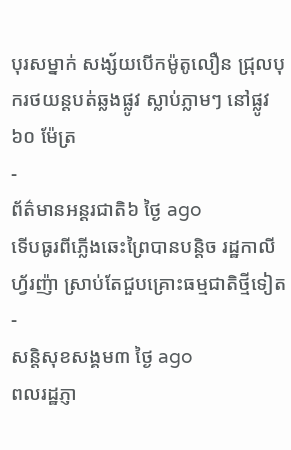បុរសម្នាក់ សង្ស័យបើកម៉ូតូលឿន ជ្រុលបុករថយន្តបត់ឆ្លងផ្លូវ ស្លាប់ភ្លាមៗ នៅផ្លូវ ៦០ ម៉ែត្រ
-
ព័ត៌មានអន្ដរជាតិ៦ ថ្ងៃ ago
ទើបធូរពីភ្លើងឆេះព្រៃបានបន្តិច រដ្ឋកាលីហ្វ័រញ៉ា ស្រាប់តែជួបគ្រោះធម្មជាតិថ្មីទៀត
-
សន្តិសុខសង្គម៣ ថ្ងៃ ago
ពលរដ្ឋភ្ញា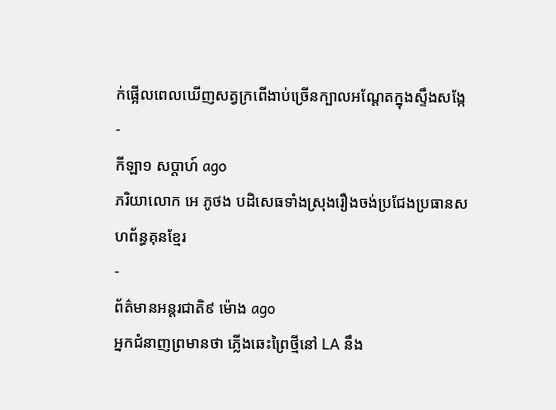ក់ផ្អើលពេលឃើញសត្វក្រពើងាប់ច្រើនក្បាលអណ្ដែតក្នុងស្ទឹងសង្កែ
-
កីឡា១ សប្តាហ៍ ago
ភរិយាលោក អេ ភូថង បដិសេធទាំងស្រុងរឿងចង់ប្រជែងប្រធានសហព័ន្ធគុនខ្មែរ
-
ព័ត៌មានអន្ដរជាតិ៩ ម៉ោង ago
អ្នកជំនាញព្រមានថា ភ្លើងឆេះព្រៃថ្មីនៅ LA នឹង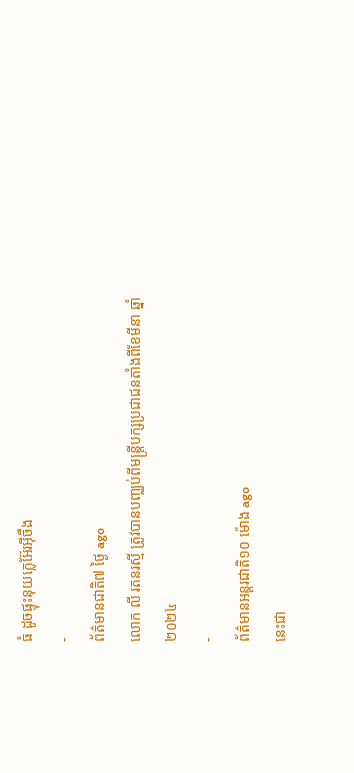ធំ ដូចផ្ទុះនុយក្លេអ៊ែរអ៊ីចឹង
-
ព័ត៌មានជាតិ៧ ថ្ងៃ ago
លោក លី រតនរស្មី ត្រូវបានបញ្ឈប់ពីមន្ត្រីបក្សប្រជាជនតាំងពីខែមីនា ឆ្នាំ២០២៤
-
ព័ត៌មានអន្ដរជាតិ១០ ម៉ោង ago
នេះជា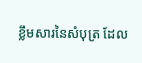ខ្លឹមសារនៃសំបុត្រ ដែល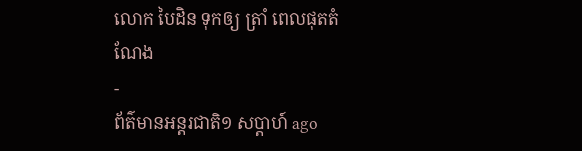លោក បៃដិន ទុកឲ្យ ត្រាំ ពេលផុតតំណែង
-
ព័ត៌មានអន្ដរជាតិ១ សប្តាហ៍ ago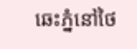ឆេះភ្នំនៅថៃ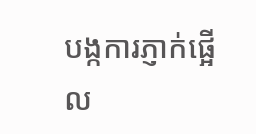បង្កការភ្ញាក់ផ្អើល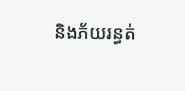និងភ័យរន្ធត់